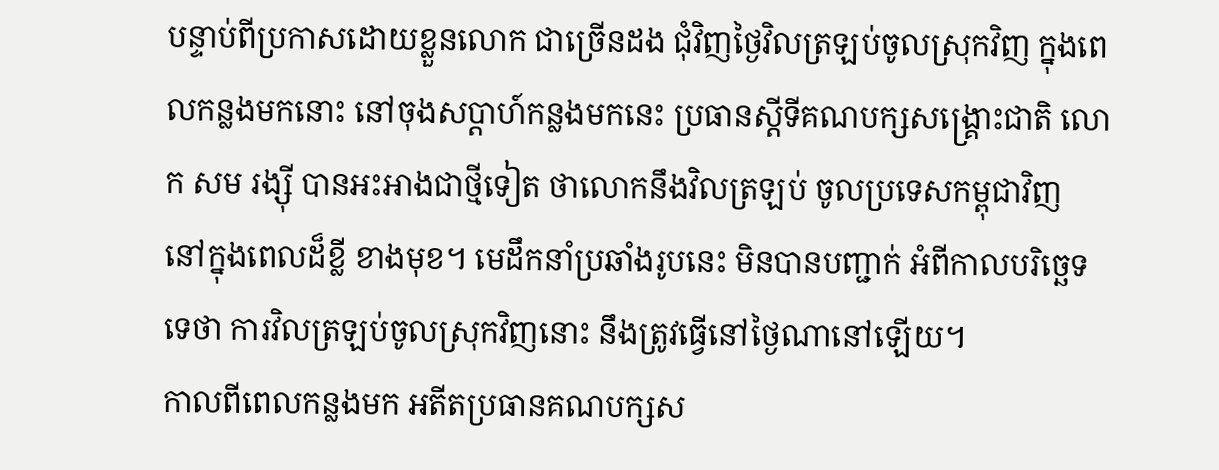បន្ទាប់ពីប្រកាសដោយខ្លួនលោក ជាច្រើនដង ជុំវិញថ្ងៃវិលត្រឡប់ចូលស្រុកវិញ ក្នុងពេលកន្លងមកនោះ នៅចុងសប្ដាហ៍កន្លងមកនេះ ប្រធានស្ដីទីគណបក្សសង្គ្រោះជាតិ លោក សម រង្ស៊ី បានអះអាងជាថ្មីទៀត ថាលោកនឹងវិលត្រឡប់ ចូលប្រទេសកម្ពុជាវិញ នៅក្នុងពេលដ៏ខ្លី ខាងមុខ។ មេដឹកនាំប្រឆាំងរូបនេះ មិនបានបញ្ជាក់ អំពីកាលបរិច្ឆេទទេថា ការវិលត្រឡប់ចូលស្រុកវិញនោះ នឹងត្រូវធ្វើនៅថ្ងៃណានៅឡើយ។
កាលពីពេលកន្លងមក អតីតប្រធានគណបក្សស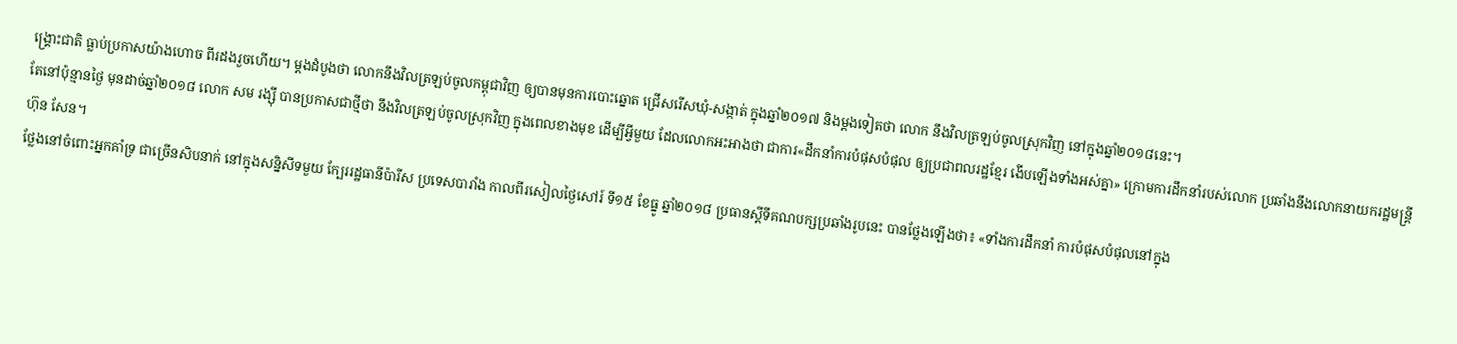ង្គ្រោះជាតិ ធ្លាប់ប្រកាសយ៉ាងហោច ពីរដងរួចហើយ។ ម្ដងដំបូងថា លោកនឹងវិលត្រឡប់ចូលកម្ពុជាវិញ ឲ្យបានមុនការបោះឆ្នោត ជ្រើសរើសឃុំ-សង្កាត់ ក្នុងឆ្នាំ២០១៧ និងម្ដងទៀតថា លោក នឹងវិលត្រឡប់ចូលស្រុកវិញ នៅក្នុងឆ្នាំ២០១៨នេះ។
តែនៅប៉ុន្មានថ្ងៃ មុនដាច់ឆ្នាំ២០១៨ លោក សម រង្ស៊ី បានប្រកាសជាថ្មីថា នឹងវិលត្រឡប់ចូលស្រុកវិញ ក្នុងពេលខាងមុខ ដើម្បីអ្វីមួយ ដែលលោកអះអាងថា ជាការ«ដឹកនាំការបំផុសបំផុល ឲ្យប្រជាពលរដ្ឋខ្មែរ ងើបឡើងទាំងអស់គ្នា» ក្រោមការដឹកនាំរបស់លោក ប្រឆាំងនឹងលោកនាយករដ្ឋមន្ត្រី ហ៊ុន សែន។
ថ្លែងនៅចំពោះអ្នកគាំទ្រ ជាច្រើនសិបនាក់ នៅក្នុងសន្និសីទមួយ ក្បែររដ្ឋធានីប៉ារីស ប្រទេសបារាំង កាលពីរសៀលថ្ងៃសៅរ៍ ទី១៥ ខែធ្នូ ឆ្នាំ២០១៨ ប្រធានស្ដីទីគណបក្សប្រឆាំងរូបនេះ បានថ្លែងឡើងថា៖ «ទាំងការដឹកនាំ ការបំផុសបំផុលនៅក្នុង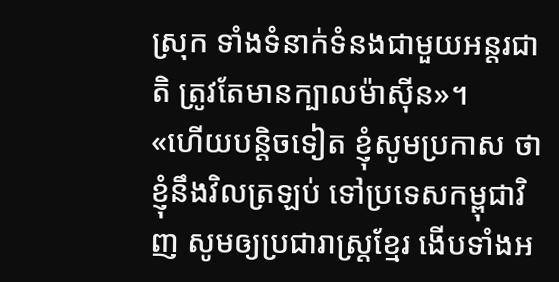ស្រុក ទាំងទំនាក់ទំនងជាមួយអន្តរជាតិ ត្រូវតែមានក្បាលម៉ាស៊ីន»។
«ហើយបន្តិចទៀត ខ្ញុំសូមប្រកាស ថាខ្ញុំនឹងវិលត្រឡប់ ទៅប្រទេសកម្ពុជាវិញ សូមឲ្យប្រជារាស្ត្រខ្មែរ ងើបទាំងអ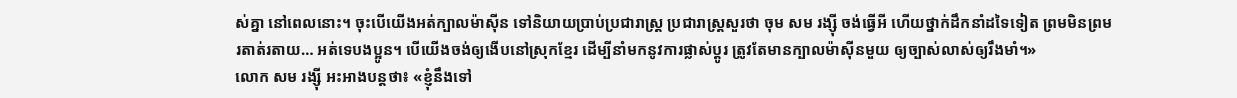ស់គ្នា នៅពេលនោះ។ ចុះបើយើងអត់ក្បាលម៉ាស៊ីន ទៅនិយាយប្រាប់ប្រជារាស្ត្រ ប្រជារាស្ត្រសួរថា ចុម សម រង្ស៊ី ចង់ធ្វើអី ហើយថ្នាក់ដឹកនាំដទៃទៀត ព្រមមិនព្រម រតាត់រតាយ… អត់ទេបងប្អូន។ បើយើងចង់ឲ្យងើបនៅស្រុកខ្មែរ ដើម្បីនាំមកនូវការផ្លាស់ប្ដូរ ត្រូវតែមានក្បាលម៉ាស៊ីនមួយ ឲ្យច្បាស់លាស់ឲ្យរឹងមាំ។»
លោក សម រង្ស៊ី អះអាងបន្តថា៖ «ខ្ញុំនឹងទៅ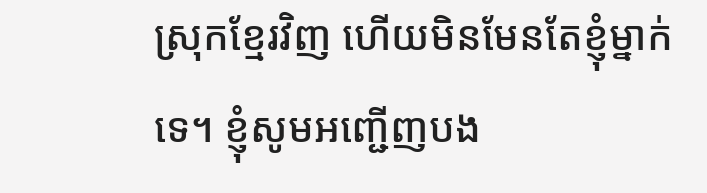ស្រុកខ្មែរវិញ ហើយមិនមែនតែខ្ញុំម្នាក់ទេ។ ខ្ញុំសូមអញ្ជើញបង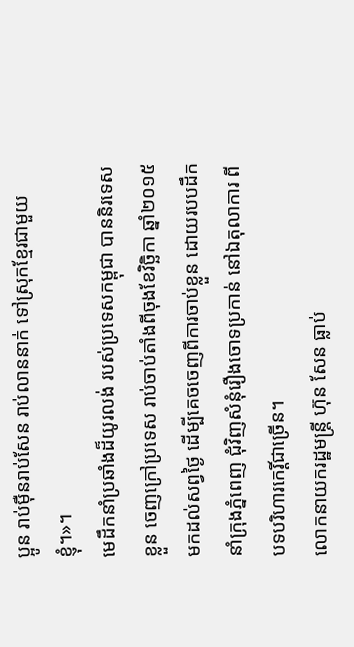ប្អូន រាប់ម៉ឺនរាប់សែន រាប់លាននាក់ ទៅស្រុកខ្មែរជាមួយខ្ញុំ។»។
មេដឹកនាំប្រឆាំងដ៏យូរលង់ របស់ប្រទេសកម្ពុជា បាននិរទេសខ្លួន ចេញក្រៅប្រទេស រាប់ចាប់តាំងពីចុងខែវិច្ឆិកា ឆ្នាំ២០១៥ មកដល់សព្វថ្ងៃ ដើម្បីគេចចេញពីការចាប់ខ្លួន ដោយរបបដឹកនាំក្រុងភ្នំពេញ ជុំវិញសំនុំរឿងចោទប្រកាន់ នៅឯតុលាការ ពីបទបរិហារកេរ្តិ៍ជាច្រើន។
លោកនាយករដ្ឋមន្ត្រី ហ៊ុន សែន ធ្លាប់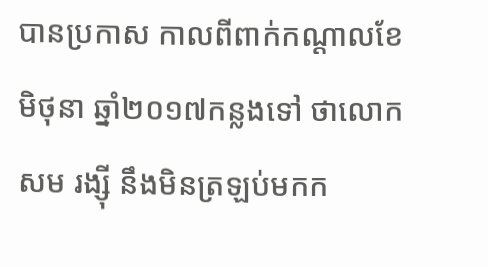បានប្រកាស កាលពីពាក់កណ្ដាលខែមិថុនា ឆ្នាំ២០១៧កន្លងទៅ ថាលោក សម រង្ស៊ី នឹងមិនត្រឡប់មកក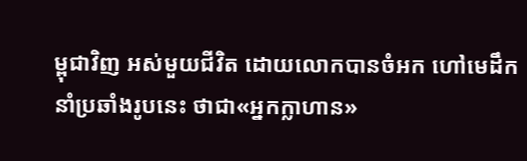ម្ពុជាវិញ អស់មួយជីវិត ដោយលោកបានចំអក ហៅមេដឹកនាំប្រឆាំងរូបនេះ ថាជា«អ្នកក្លាហាន»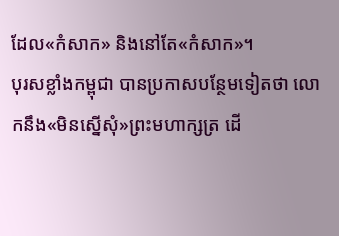ដែល«កំសាក» និងនៅតែ«កំសាក»។
បុរសខ្លាំងកម្ពុជា បានប្រកាសបន្ថែមទៀតថា លោកនឹង«មិនស្នើសុំ»ព្រះមហាក្សត្រ ដើ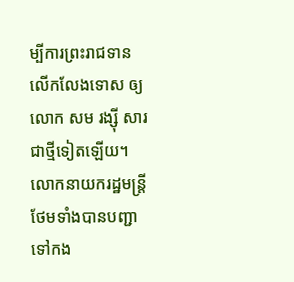ម្បីការព្រះរាជទានលើកលែងទោស ឲ្យលោក សម រង្ស៊ី សារជាថ្មីទៀតឡើយ។ លោកនាយករដ្ឋមន្ត្រី ថែមទាំងបានបញ្ជា ទៅកង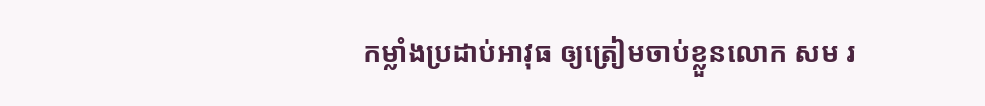កម្លាំងប្រដាប់អាវុធ ឲ្យត្រៀមចាប់ខ្លួនលោក សម រ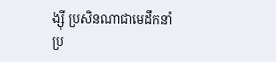ង្ស៊ី ប្រសិនណាជាមេដឹកនាំប្រ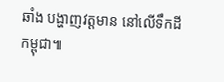ឆាំង បង្ហាញវត្តមាន នៅលើទឹកដីកម្ពុជា៕